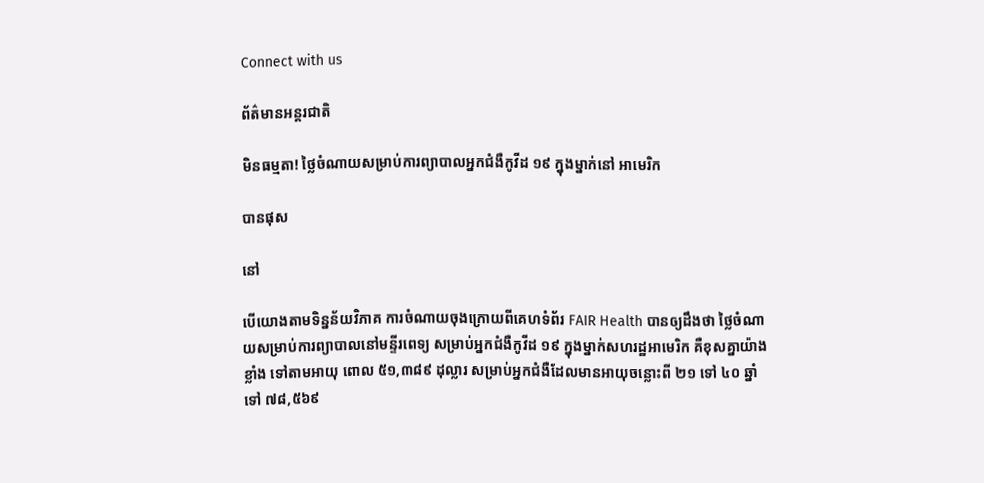Connect with us

ព័ត៌មានអន្ដរជាតិ

មិនធម្មតា! ថ្លៃចំណាយសម្រាប់ការព្យាបាលអ្នកជំងឺកូវីដ ១៩ ក្នុងម្នាក់នៅ អាមេរិក

បានផុស

នៅ

បើយោងតាមទិន្នន័យវិភាគ ការចំណាយចុងក្រោយពីគេហទំព័រ FAIR Health បានឲ្យដឹងថា ថ្លៃចំណាយសម្រាប់ការព្យាបាលនៅមន្ទីរពេទ្យ សម្រាប់អ្នកជំងឺកូវីដ ១៩ ក្នុងម្នាក់សហរដ្ឋអាមេរិក គឺខុសគ្នាយ៉ាងខ្លាំង ទៅតាមអាយុ ពោល ៥១,៣៨៩ ដុល្លារ សម្រាប់អ្នកជំងឺដែលមានអាយុចន្លោះពី ២១ ទៅ ៤០ ឆ្នាំ ទៅ ៧៨,៥៦៩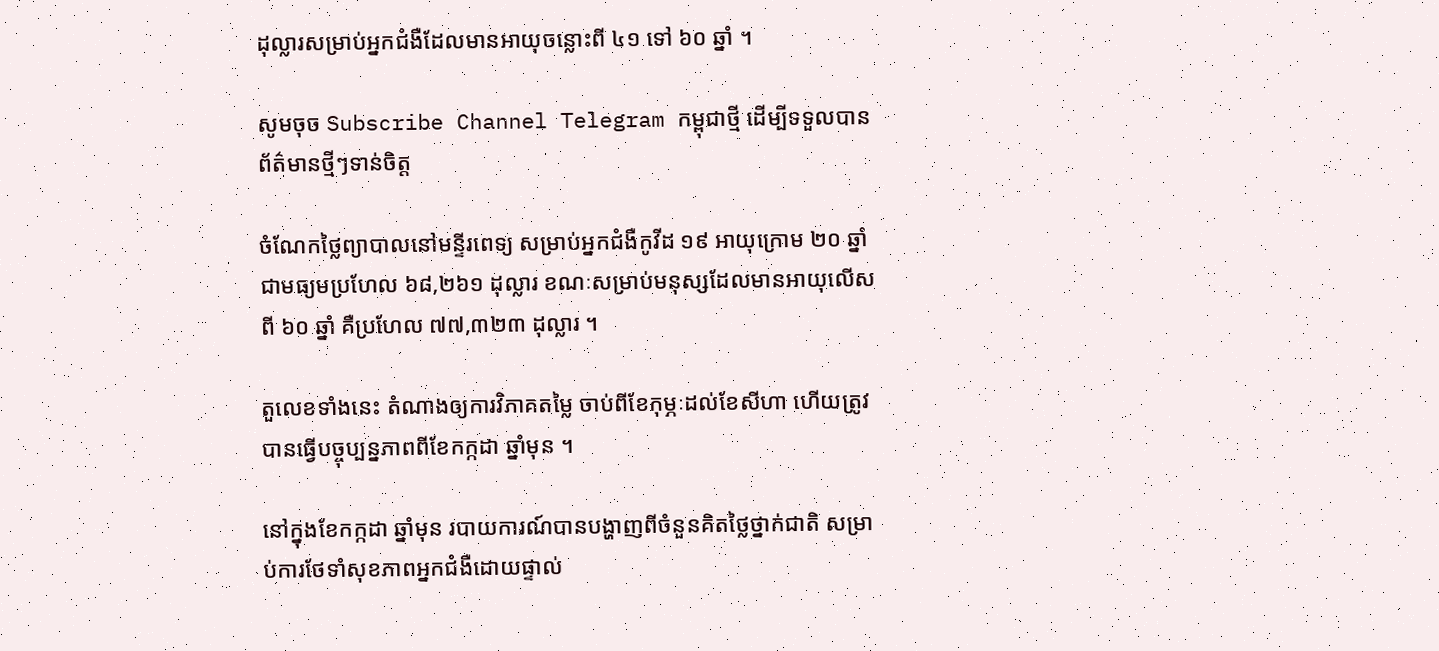ដុល្លារសម្រាប់អ្នកជំងឺដែលមានអាយុចន្លោះពី ៤១ ទៅ ៦០ ឆ្នាំ ។

សូមចុច Subscribe Channel Telegram កម្ពុជាថ្មី ដើម្បីទទួលបានព័ត៌មានថ្មីៗទាន់ចិត្ត

ចំណែកថ្លៃព្យាបាលនៅមន្ទីរពេទ្យ សម្រាប់អ្នកជំងឺកូវីដ ១៩ អាយុក្រោម ២០ ឆ្នាំ ជាមធ្យមប្រហែល ៦៨,២៦១ ដុល្លារ ខណៈសម្រាប់មនុស្សដែលមានអាយុលើសពី ៦០ ឆ្នាំ គឺប្រហែល ៧៧,៣២៣ ដុល្លារ ។

តួលេខទាំងនេះ តំណាងឲ្យការវិភាគតម្លៃ ចាប់ពីខែកុម្ភៈដល់ខែសីហា ហើយត្រូវបានធ្វើបច្ចុប្បន្នភាពពីខែកក្កដា ឆ្នាំមុន ។

នៅក្នុងខែកក្កដា ឆ្នាំមុន របាយការណ៍បានបង្ហាញពីចំនួនគិតថ្លៃថ្នាក់ជាតិ សម្រាប់ការថែទាំសុខភាពអ្នកជំងឺដោយផ្ទាល់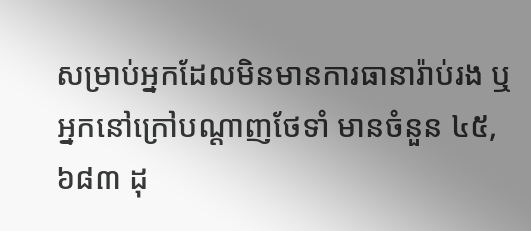សម្រាប់អ្នកដែលមិនមានការធានារ៉ាប់រង ឬអ្នកនៅក្រៅបណ្តាញថែទាំ មានចំនួន ៤៥,៦៨៣ ដុ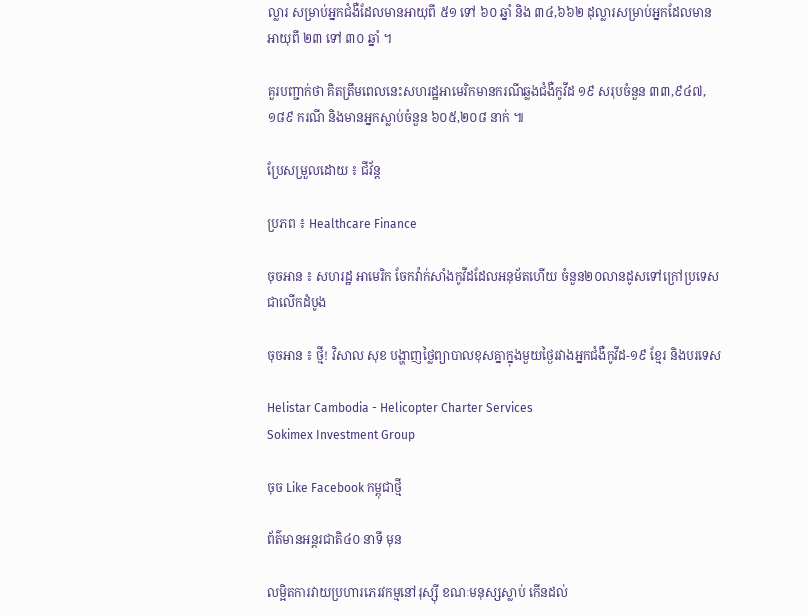ល្លារ សម្រាប់អ្នកជំងឺដែលមានអាយុពី ៥១ ទៅ ៦០ ឆ្នាំ និង ៣៤,៦៦២ ដុល្លារសម្រាប់អ្នកដែលមានអាយុពី ២៣ ទៅ ៣០ ឆ្នាំ ។

គួរបញ្ជាក់ថា គិតត្រឹមពេលនេះសហរដ្ឋអាមេរិកមានករណីឆ្លងជំងឺកូវីដ ១៩ សរុបចំនួន ៣៣,៩៤៧,១៨៩ ករណី និងមានអ្នកស្លាប់ចំនួន ៦០៥,២០៨ នាក់ ៕

ប្រែសម្រួលដោយ ៖ ជីវ័ន្ត

ប្រភព ៖ Healthcare Finance

ចុចអាន ៖ សហរដ្ឋ អាមេរិក ចែកវ៉ាក់សាំងកូវីដដែលអនុម័តហើយ ចំនួន២០លានដូសទៅក្រៅប្រទេសជាលើកដំបូង

ចុចអាន ៖ ថ្មី! វិសាល សុខ បង្ហាញថ្លៃព្យាបាលខុសគ្នាក្នុងមួយថ្ងៃរវាងអ្នកជំងឺកូវីដ-១៩ ខ្មែរ និងបរទេស

Helistar Cambodia - Helicopter Charter Services
Sokimex Investment Group

ចុច Like Facebook កម្ពុជាថ្មី

ព័ត៌មានអន្ដរជាតិ៤០ នាទី មុន

លម្អិតការវាយប្រហារភេរវកម្មនៅរុស្ស៊ី ខណៈមនុស្សស្លាប់ កើនដល់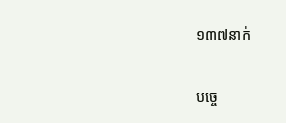១៣៧នាក់

បច្ចេ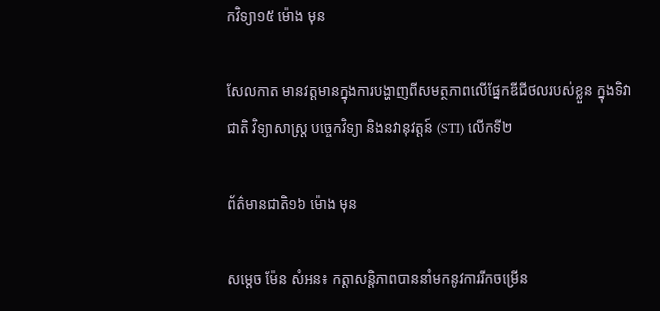កវិទ្យា១៥ ម៉ោង មុន

សែលកាត មានវត្តមានក្នុងការបង្ហាញពីសមត្ថភាពលើផ្នែកឌីជីថលរបស់ខ្លួន ក្នុងទិវាជាតិ វិទ្យាសាស្រ្ត បចេ្ចកវិទ្យា និងនវានុវត្តន៍ (STI) លើកទី២

ព័ត៌មានជាតិ១៦ ម៉ោង មុន

សម្តេច ម៉ែន សំអន៖ កត្តាសន្តិភាពបាននាំមកនូវការរីកចម្រើន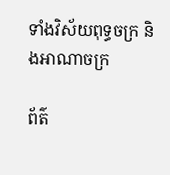ទាំងវិស័យពុទ្ធចក្រ និងអាណាចក្រ

ព័ត៌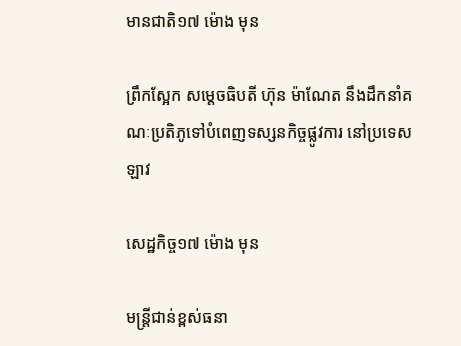មានជាតិ១៧ ម៉ោង មុន

ព្រឹកស្អែក សម្ដេចធិបតី ហ៊ុន ម៉ាណែត នឹងដឹកនាំគណៈប្រតិភូទៅបំពេញទស្សនកិច្ចផ្លូវការ នៅប្រទេសឡាវ

សេដ្ឋកិច្ច១៧ ម៉ោង មុន

មន្ត្រីជាន់ខ្ពស់ធនា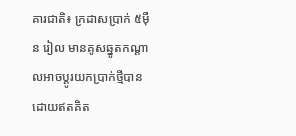គារជាតិ៖ ក្រដាសប្រាក់ ៥ម៉ឺន រៀល មានគូសឆ្នូតកណ្តាលអាចប្តូរយកប្រាក់ថ្មីបានដោយឥតគិត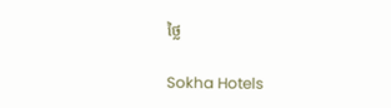ថ្លៃ

Sokha Hotels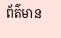ព័ត៌មាន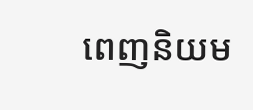ពេញនិយម